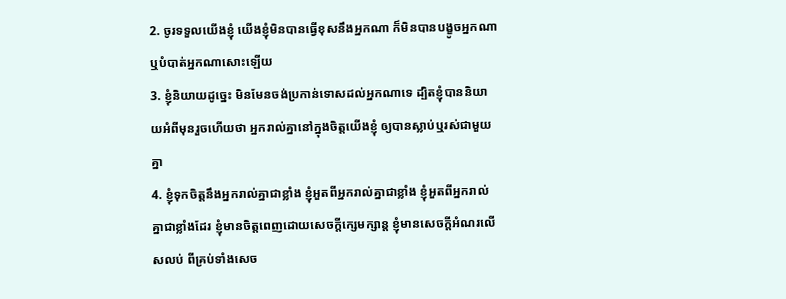2. ចូរទទួលយើងខ្ញុំ យើងខ្ញុំមិនបានធ្វើខុសនឹងអ្នកណា ក៏មិនបានបង្ខូចអ្នកណា ឬបំបាត់អ្នកណាសោះឡើយ
3. ខ្ញុំនិយាយដូច្នេះ មិនមែនចង់ប្រកាន់ទោសដល់អ្នកណាទេ ដ្បិតខ្ញុំបាននិយាយអំពីមុនរួចហើយថា អ្នករាល់គ្នានៅក្នុងចិត្តយើងខ្ញុំ ឲ្យបានស្លាប់ឬរស់ជាមួយគ្នា
4. ខ្ញុំទុកចិត្តនឹងអ្នករាល់គ្នាជាខ្លាំង ខ្ញុំអួតពីអ្នករាល់គ្នាជាខ្លាំង ខ្ញុំអួតពីអ្នករាល់គ្នាជាខ្លាំងដែរ ខ្ញុំមានចិត្តពេញដោយសេចក្ដីក្សេមក្សាន្ត ខ្ញុំមានសេចក្ដីអំណរលើសលប់ ពីគ្រប់ទាំងសេច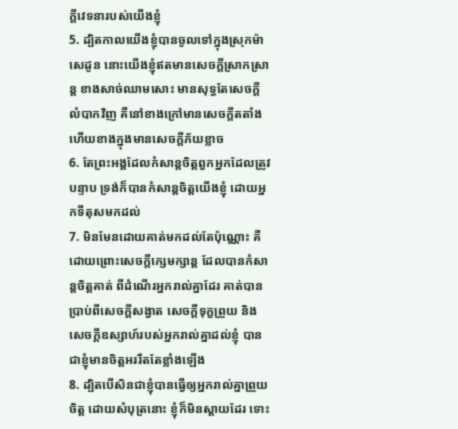ក្ដីវេទនារបស់យើងខ្ញុំ
5. ដ្បិតកាលយើងខ្ញុំបានចូលទៅក្នុងស្រុកម៉ាសេដូន នោះយើងខ្ញុំឥតមានសេចក្ដីស្រាកស្រាន្ត ខាងសាច់ឈាមសោះ មានសុទ្ធតែសេចក្ដីលំបាកវិញ គឺនៅខាងក្រៅមានសេចក្ដីតតាំង ហើយខាងក្នុងមានសេចក្ដីភ័យខ្លាច
6. តែព្រះអង្គដែលកំសាន្តចិត្តពួកអ្នកដែលត្រូវបន្ទាប ទ្រង់ក៏បានកំសាន្តចិត្តយើងខ្ញុំ ដោយអ្នកទីតុសមកដល់
7. មិនមែនដោយគាត់មកដល់តែប៉ុណ្ណោះ គឺដោយព្រោះសេចក្ដីក្សេមក្សាន្ត ដែលបានកំសាន្តចិត្តគាត់ ពីដំណើរអ្នករាល់គ្នាដែរ គាត់បានប្រាប់ពីសេចក្ដីសង្វាត សេចក្ដីទុក្ខព្រួយ និងសេចក្ដីឧស្សាហ៍របស់អ្នករាល់គ្នាដល់ខ្ញុំ បានជាខ្ញុំមានចិត្តអររឹតតែខ្លាំងឡើង
8. ដ្បិតបើសិនជាខ្ញុំបានធ្វើឲ្យអ្នករាល់គ្នាព្រួយចិត្ត ដោយសំបុត្រនោះ ខ្ញុំក៏មិនស្តាយដែរ ទោះ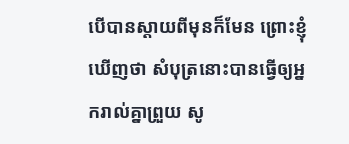បើបានស្តាយពីមុនក៏មែន ព្រោះខ្ញុំឃើញថា សំបុត្រនោះបានធ្វើឲ្យអ្នករាល់គ្នាព្រួយ សូ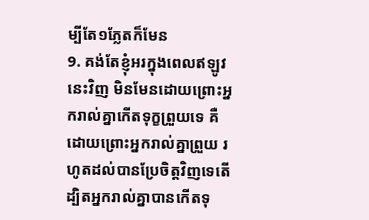ម្បីតែ១ភ្លែតក៏មែន
9. គង់តែខ្ញុំអរក្នុងពេលឥឡូវនេះវិញ មិនមែនដោយព្រោះអ្នករាល់គ្នាកើតទុក្ខព្រួយទេ គឺដោយព្រោះអ្នករាល់គ្នាព្រួយ រហូតដល់បានប្រែចិត្តវិញទេតើ ដ្បិតអ្នករាល់គ្នាបានកើតទុ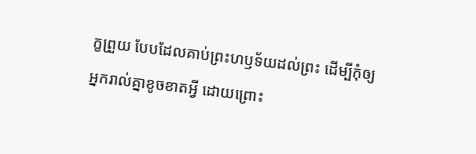ក្ខព្រួយ បែបដែលគាប់ព្រះហឫទ័យដល់ព្រះ ដើម្បីកុំឲ្យអ្នករាល់គ្នាខូចខាតអ្វី ដោយព្រោះ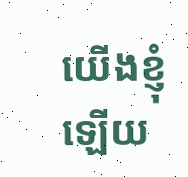យើងខ្ញុំឡើយ